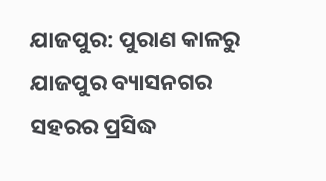ଯାଜପୁର: ପୁରାଣ କାଳରୁ ଯାଜପୁର ବ୍ୟାସନଗର ସହରର ପ୍ରସିଦ୍ଧ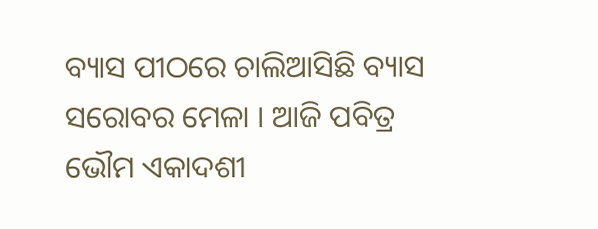ବ୍ୟାସ ପୀଠରେ ଚାଲିଆସିଛି ବ୍ୟାସ ସରୋବର ମେଳା । ଆଜି ପବିତ୍ର ଭୌମ ଏକାଦଶୀ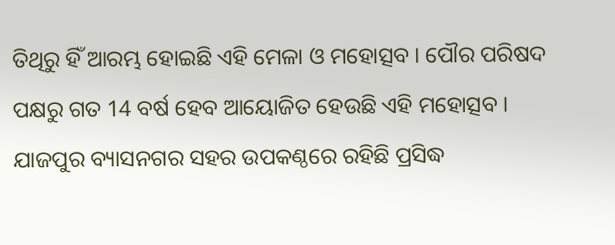ତିଥିରୁ ହିଁ ଆରମ୍ଭ ହୋଇଛି ଏହି ମେଳା ଓ ମହୋତ୍ସବ । ପୌର ପରିଷଦ ପକ୍ଷରୁ ଗତ 14 ବର୍ଷ ହେବ ଆୟୋଜିତ ହେଉଛି ଏହି ମହୋତ୍ସବ ।
ଯାଜପୁର ବ୍ୟାସନଗର ସହର ଉପକଣ୍ଠରେ ରହିଛି ପ୍ରସିଦ୍ଧ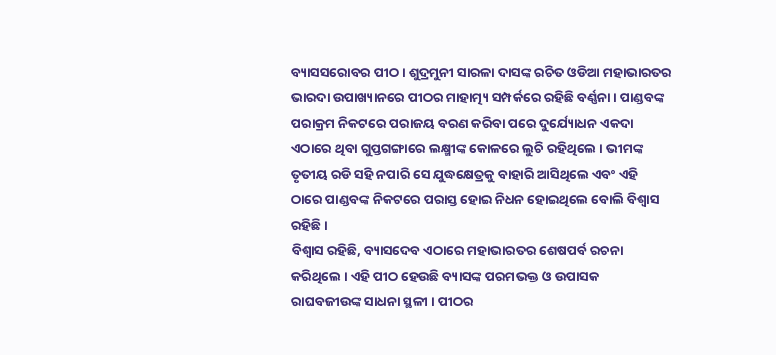ବ୍ୟାସସରୋବର ପୀଠ । ଶୁଦ୍ରମୁନୀ ସାରଳା ଦାସଙ୍କ ରଚିତ ଓଡିଆ ମହାଭାରତର ଭାରଦା ଉପାଖ୍ୟାନରେ ପୀଠର ମାହାତ୍ମ୍ୟ ସମ୍ପର୍କରେ ରହିଛି ବର୍ଣ୍ଣନା । ପାଣ୍ଡବଙ୍କ ପରାକ୍ରମ ନିକଟରେ ପରାଜୟ ବରଣ କରିବା ପରେ ଦୁର୍ଯ୍ୟୋଧନ ଏକଦା ଏଠାରେ ଥିବା ଗୁପ୍ତଗଙ୍ଗାରେ ଲକ୍ଷ୍ମୀଙ୍କ କୋଳରେ ଲୁଚି ରହିଥିଲେ । ଭୀମଙ୍କ ତୃତୀୟ ରଡି ସହି ନପାରି ସେ ଯୁଦ୍ଧକ୍ଷେତ୍ରକୁ ବାହାରି ଆସିଥିଲେ ଏବଂ ଏହି ଠାରେ ପାଣ୍ଡବଙ୍କ ନିକଟରେ ପରାସ୍ତ ହୋଇ ନିଧନ ହୋଇଥିଲେ ବୋଲି ବିଶ୍ବାସ ରହିଛି ।
ବିଶ୍ବାସ ରହିଛି, ବ୍ୟାସଦେବ ଏଠାରେ ମହାଭାରତର ଶେଷପର୍ବ ରଚନା କରିଥିଲେ । ଏହି ପୀଠ ହେଉଛି ବ୍ୟାସଙ୍କ ପରମଭକ୍ତ ଓ ଉପାସକ ରାଘବଜୀଉଙ୍କ ସାଧନା ସ୍ଥଳୀ । ପୀଠର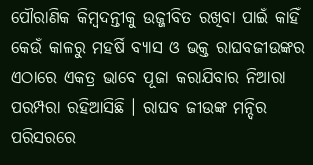ପୌରାଣିକ କିମ୍ବଦନ୍ତୀକୁ ଉଜ୍ଜୀବିତ ରଖିବା ପାଇଁ କାହିଁ କେଉଁ କାଳରୁ ମହର୍ଷି ବ୍ୟାସ ଓ ଭକ୍ତ ରାଘବଜୀଉଙ୍କର ଏଠାରେ ଏକତ୍ର ଭାବେ ପୂଜା କରାଯିବାର ନିଆରା ପରମ୍ପରା ରହିଆସିଛି । ରାଘବ ଜୀଉଙ୍କ ମନ୍ଦିର ପରିସରରେ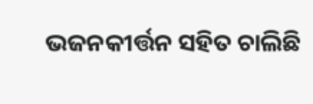ଭଜନକୀର୍ତ୍ତନ ସହିତ ଚାଲିଛି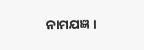ନାମଯଜ୍ଞ ।